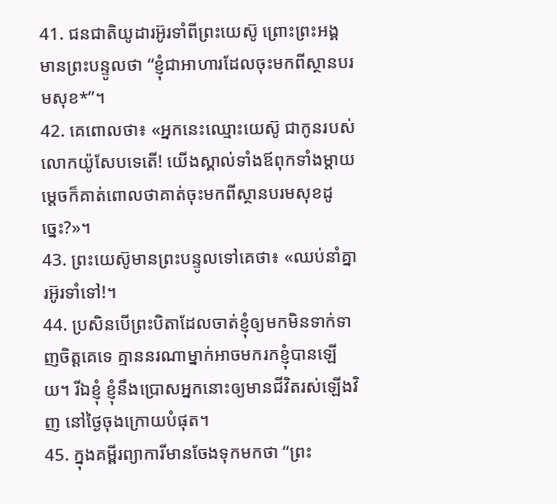41. ជនជាតិយូដារអ៊ូរទាំពីព្រះយេស៊ូ ព្រោះព្រះអង្គមានព្រះបន្ទូលថា “ខ្ញុំជាអាហារដែលចុះមកពីស្ថានបរមសុខ*”។
42. គេពោលថា៖ «អ្នកនេះឈ្មោះយេស៊ូ ជាកូនរបស់លោកយ៉ូសែបទេតើ! យើងស្គាល់ទាំងឪពុកទាំងម្ដាយ ម្ដេចក៏គាត់ពោលថាគាត់ចុះមកពីស្ថានបរមសុខដូច្នេះ?»។
43. ព្រះយេស៊ូមានព្រះបន្ទូលទៅគេថា៖ «ឈប់នាំគ្នារអ៊ូរទាំទៅ!។
44. ប្រសិនបើព្រះបិតាដែលចាត់ខ្ញុំឲ្យមកមិនទាក់ទាញចិត្តគេទេ គ្មាននរណាម្នាក់អាចមករកខ្ញុំបានឡើយ។ រីឯខ្ញុំ ខ្ញុំនឹងប្រោសអ្នកនោះឲ្យមានជីវិតរស់ឡើងវិញ នៅថ្ងៃចុងក្រោយបំផុត។
45. ក្នុងគម្ពីរព្យាការីមានចែងទុកមកថា “ព្រះ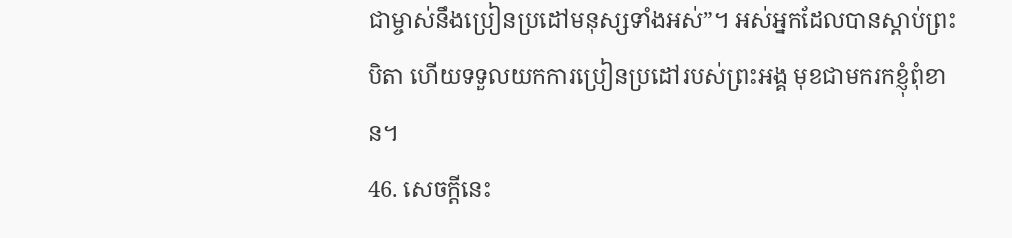ជាម្ចាស់នឹងប្រៀនប្រដៅមនុស្សទាំងអស់”។ អស់អ្នកដែលបានស្ដាប់ព្រះបិតា ហើយទទួលយកការប្រៀនប្រដៅរបស់ព្រះអង្គ មុខជាមករកខ្ញុំពុំខាន។
46. សេចក្ដីនេះ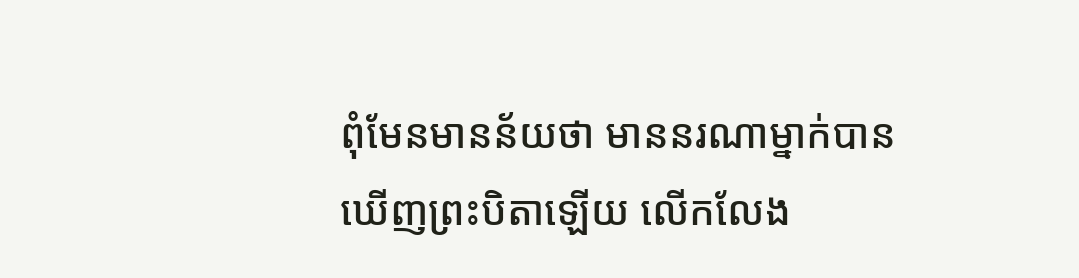ពុំមែនមានន័យថា មាននរណាម្នាក់បានឃើញព្រះបិតាឡើយ លើកលែង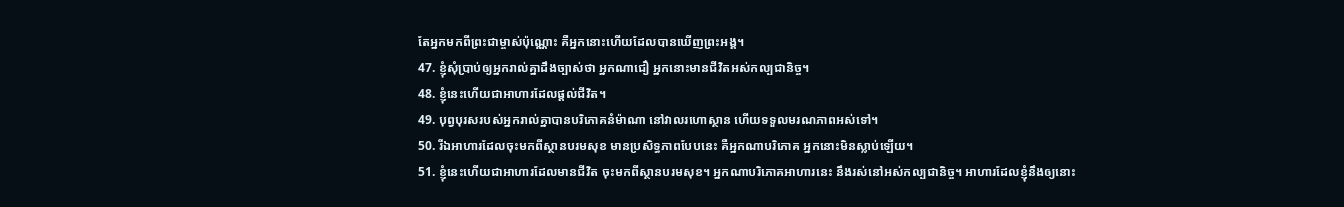តែអ្នកមកពីព្រះជាម្ចាស់ប៉ុណ្ណោះ គឺអ្នកនោះហើយដែលបានឃើញព្រះអង្គ។
47. ខ្ញុំសុំប្រាប់ឲ្យអ្នករាល់គ្នាដឹងច្បាស់ថា អ្នកណាជឿ អ្នកនោះមានជីវិតអស់កល្បជានិច្ច។
48. ខ្ញុំនេះហើយជាអាហារដែលផ្ដល់ជីវិត។
49. បុព្វបុរសរបស់អ្នករាល់គ្នាបានបរិភោគនំម៉ាណា នៅវាលរហោស្ថាន ហើយទទួលមរណភាពអស់ទៅ។
50. រីឯអាហារដែលចុះមកពីស្ថានបរមសុខ មានប្រសិទ្ធភាពបែបនេះ គឺអ្នកណាបរិភោគ អ្នកនោះមិនស្លាប់ឡើយ។
51. ខ្ញុំនេះហើយជាអាហារដែលមានជីវិត ចុះមកពីស្ថានបរមសុខ។ អ្នកណាបរិភោគអាហារនេះ នឹងរស់នៅអស់កល្បជានិច្ច។ អាហារដែលខ្ញុំនឹងឲ្យនោះ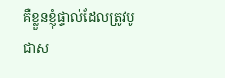គឺខ្លួនខ្ញុំផ្ទាល់ដែលត្រូវបូជាស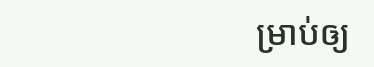ម្រាប់ឲ្យ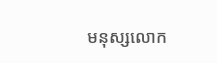មនុស្សលោក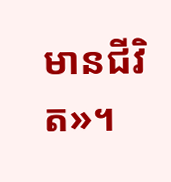មានជីវិត»។